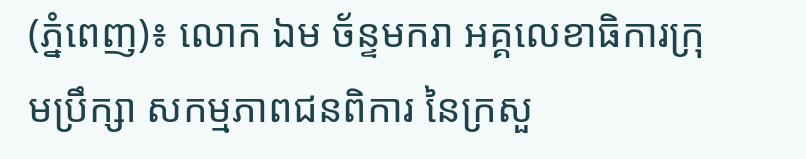(ភ្នំពេញ)៖ លោក ឯម ច័ន្ទមករា អគ្គលេខាធិការក្រុមប្រឹក្សា សកម្មភាពជនពិការ នៃក្រសួ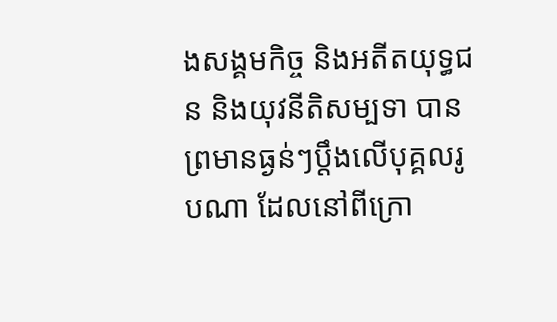ងសង្គមកិច្ច និងអតីតយុទ្ធជន និងយុវនីតិសម្បទា បានព្រមានធ្ងន់ៗប្តឹងលើបុគ្គលរូបណា ដែលនៅពីក្រោ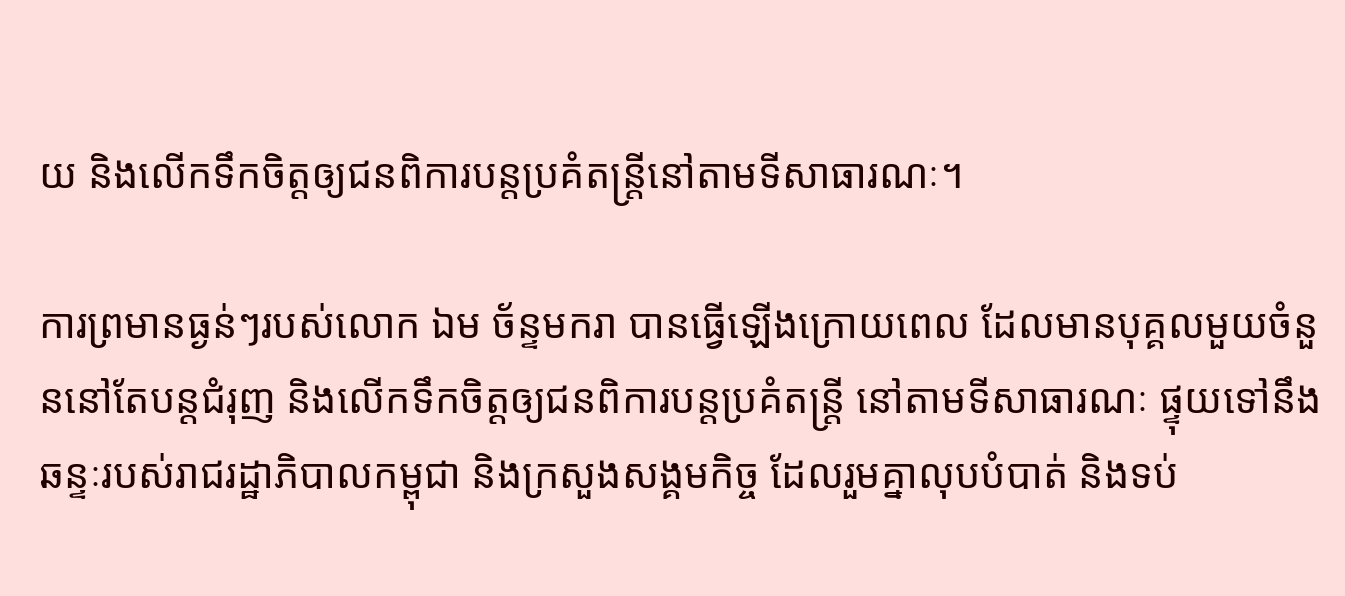យ និងលើកទឹកចិត្តឲ្យជនពិការបន្តប្រគំតន្រ្តីនៅតាមទីសាធារណៈ។

ការព្រមានធ្ងន់ៗរបស់លោក ឯម ច័ន្ទមករា បានធ្វើឡើងក្រោយពេល ដែលមានបុគ្គលមួយចំនួននៅតែបន្តជំរុញ និងលើកទឹកចិត្តឲ្យជនពិការបន្តប្រគំតន្រ្តី នៅតាមទីសាធារណៈ ផ្ទុយទៅនឹងឆន្ទៈរបស់រាជរដ្ឋាភិបាលកម្ពុជា និងក្រសួងសង្គមកិច្ច ដែលរួមគ្នាលុបបំបាត់ និងទប់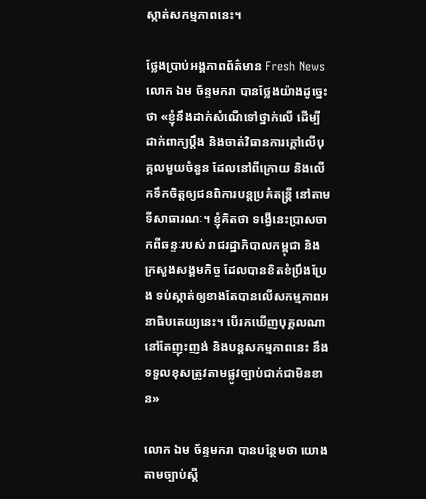ស្កាត់សកម្មភាពនេះ។

ថ្លែងប្រាប់អង្គភាពព័ត៌មាន Fresh News លោក ឯម ច័ន្ទមករា បានថ្លែងយ៉ាងដូច្នេះថា «ខ្ញុំនឹងដាក់សំណើទៅថ្នាក់លើ ដើម្បីដាក់ពាក្យប្តឹង និងចាត់វិធានការក្តៅលើបុគ្គលមួយចំនួន ដែលនៅពីក្រោយ និងលើកទឹកចិត្តឲ្យជនពិការបន្តប្រគំតន្រ្តី នៅតាមទីសាធារណៈ។ ខ្ញុំគិតថា ទង្វើនេះប្រាសចាកពីឆន្ទៈរបស់ រាជរដ្ឋាភិបាលកម្ពុជា និងក្រសួងសង្គមកិច្ច ដែលបានខិតខំប្រឹងប្រែង ទប់ស្កាត់ឲ្យខាងតែបានលើសកម្មភាពអនាធិបតេយ្យនេះ។ បើរកឃើញបុគ្គលណានៅតែញុះញង់ និងបន្តសកម្មភាពនេះ នឹងទទួលខុសត្រូវតាមផ្លូវច្បាប់ជាក់ជាមិនខាន»

លោក ឯម ច័ន្ទមករា បានបន្ថែមថា យោងតាមច្បាប់ស្តី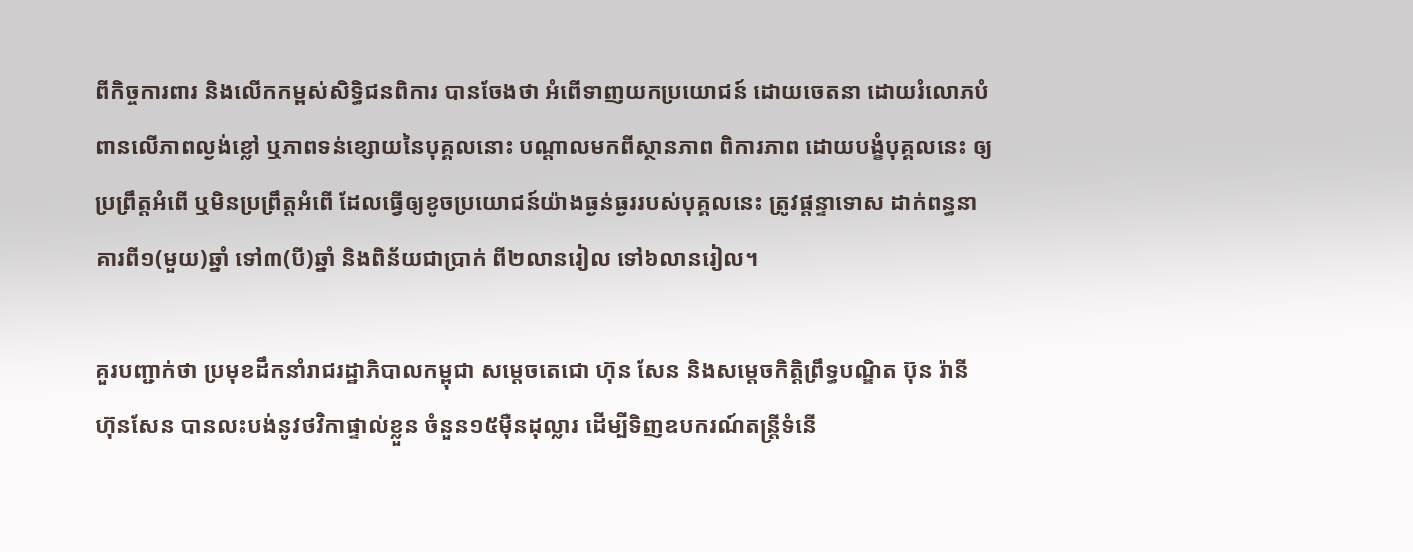ពីកិច្ចការពារ និងលើកកម្ពស់សិទ្ធិជនពិការ បានចែងថា អំពើទាញយកប្រយោជន៍ ដោយចេតនា ដោយរំលោភបំពានលើភាពល្ងង់ខ្លៅ ឬភាពទន់ខ្សោយនៃបុគ្គលនោះ បណ្តាលមកពីស្ថានភាព ពិការភាព ដោយបង្ខំបុគ្គលនេះ ឲ្យប្រព្រឹត្តអំពើ ឬមិនប្រព្រឹត្តអំពើ ដែលធ្វើឲ្យខូចប្រយោជន៍យ៉ាងធ្ងន់ធ្ងររបស់បុគ្គលនេះ ត្រូវផ្តន្ទាទោស ដាក់ពន្ធនាគារពី១(មួយ)ឆ្នាំ ទៅ៣(បី)ឆ្នាំ និងពិន័យជាប្រាក់ ពី២លានរៀល ទៅ៦លានរៀល។

គួរបញ្ជាក់ថា ប្រមុខដឹកនាំរាជរដ្ឋាភិបាលកម្ពុជា សម្តេចតេជោ ហ៊ុន សែន និងសម្តេចកិត្តិព្រឹទ្ធបណ្ឌិត ប៊ុន រ៉ានី ហ៊ុនសែន បានលះបង់នូវថវិកាផ្ទាល់ខ្លួន ចំនួន១៥ម៉ឺនដុល្លារ ដើម្បីទិញឧបករណ៍តន្រ្តីទំនើ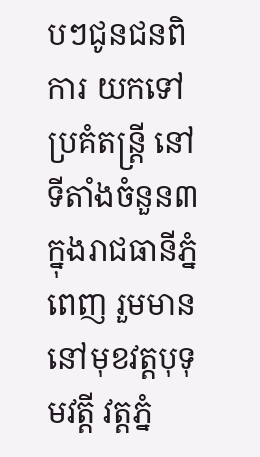បៗជូនជនពិការ យកទៅប្រគំតន្រ្តី នៅទីតាំងចំនួន៣ ក្នុងរាជធានីភ្នំពេញ រួមមាន នៅមុខវត្តបុទុមវត្តី វត្តភ្នំ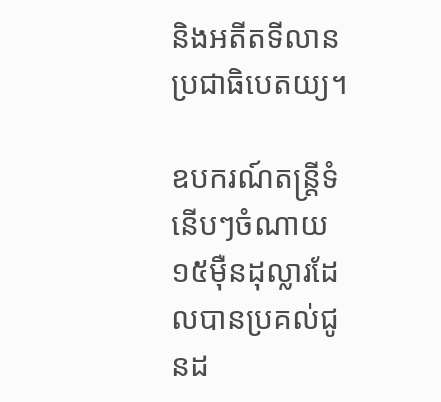និងអតីតទីលានប្រជាធិបេតយ្យ។

ឧបករណ៍តន្រ្តីទំនើបៗចំណាយ១៥ម៉ឺនដុល្លារដែលបានប្រគល់ជូនដ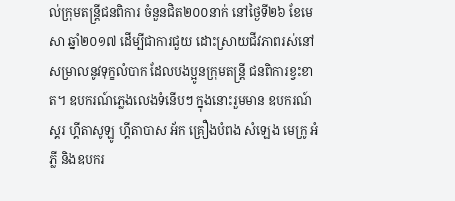ល់ក្រុមតន្រ្តីជនពិការ ចំនួនជិត២០០នាក់ នៅថ្ងៃទី២៦ ខែមេសា ឆ្នាំ២០១៧ ដើម្បីជាការជួយ ដោះស្រាយជីវភាពរស់នៅ សម្រាលនូវទុក្ខលំបាក ដែលបងប្អូនក្រុមតន្រ្តី ជនពិការខ្វះខាត។ ឧបករណ៍ភ្លេងលេងទំនើបៗ ក្នុងនោះរួមមាន ឧបករណ៍ស្គរ ហ្គីតាសូឡូ ហ្គីតាបាស អ័ក គ្រឿងបំពង សំឡេង មេក្រូ អំភ្លី និងឧបករ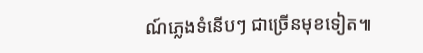ណ៍ភ្លេងទំនើបៗ ជាច្រើនមុខទៀត៕